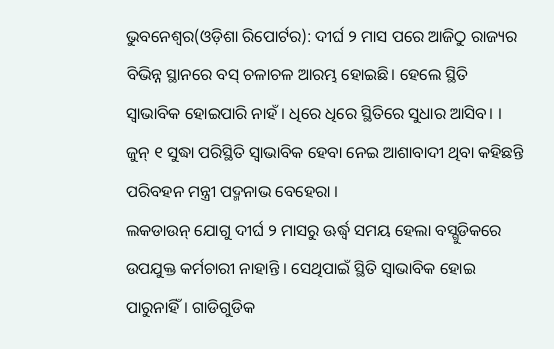ଭୁବନେଶ୍ୱର(ଓଡ଼ିଶା ରିପୋର୍ଟର): ଦୀର୍ଘ ୨ ମାସ ପରେ ଆଜିଠୁ ରାଜ୍ୟର ବିଭିନ୍ନ ସ୍ଥାନରେ ବସ୍ ଚଳାଚଳ ଆରମ୍ଭ ହୋଇଛି। ହେଲେ ସ୍ଥିତି ସ୍ୱାଭାବିକ ହୋଇପାରି ନାହଁ। ଧିରେ ଧିରେ ସ୍ଥିତିରେ ସୁଧାର ଆସିବ। । ଜୁନ୍ ୧ ସୁଦ୍ଧା ପରିସ୍ଥିତି ସ୍ୱାଭାବିକ ହେବା ନେଇ ଆଶାବାଦୀ ଥିବା କହିଛନ୍ତି ପରିବହନ ମନ୍ତ୍ରୀ ପଦ୍ମନାଭ ବେହେରା ।
ଲକଡାଉନ୍ ଯୋଗୁ ଦୀର୍ଘ ୨ ମାସରୁ ଊର୍ଦ୍ଧ୍ୱ ସମୟ ହେଲା ବସ୍ଗୁଡିକରେ ଉପଯୁକ୍ତ କର୍ମଚାରୀ ନାହାନ୍ତି । ସେଥିପାଇଁ ସ୍ଥିତି ସ୍ୱାଭାବିକ ହୋଇ ପାରୁନାହିଁ। ଗାଡିଗୁଡିକ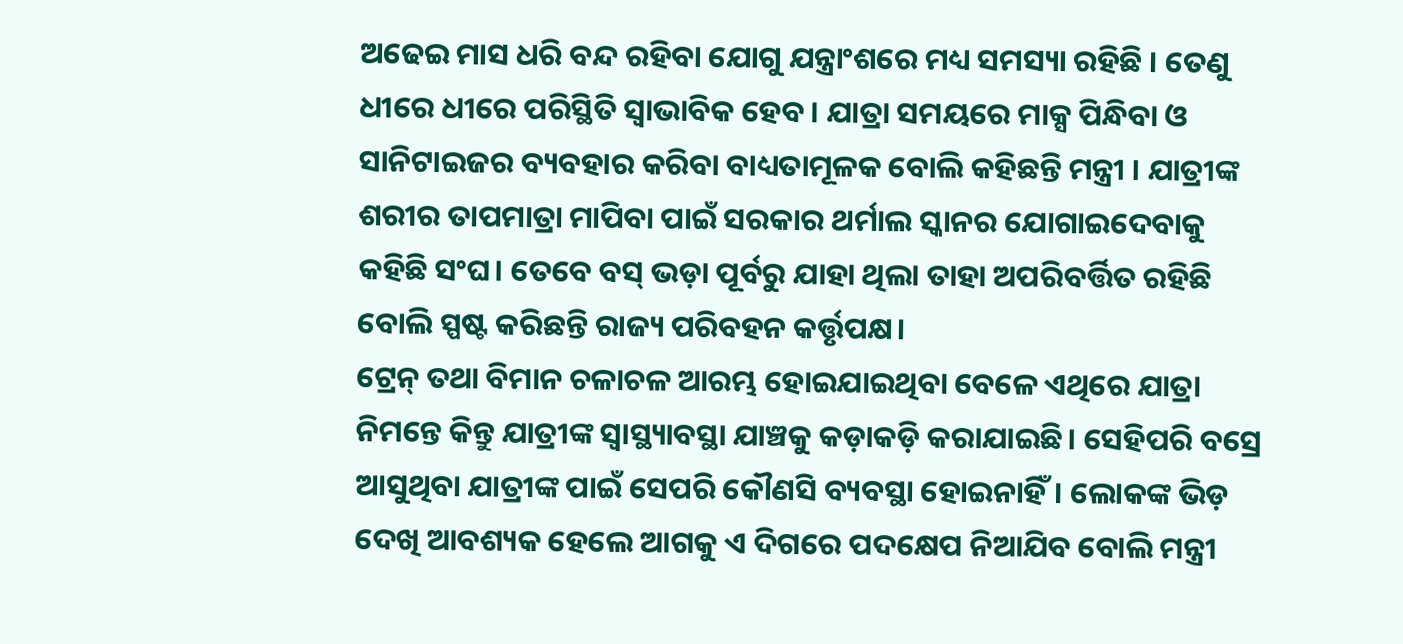ଅଢେଇ ମାସ ଧରି ବନ୍ଦ ରହିବା ଯୋଗୁ ଯନ୍ତ୍ରାଂଶରେ ମଧ୍ୟ ସମସ୍ୟା ରହିଛି । ତେଣୁ ଧୀରେ ଧୀରେ ପରିସ୍ଥିତି ସ୍ୱାଭାବିକ ହେବ । ଯାତ୍ରା ସମୟରେ ମାକ୍ସ ପିନ୍ଧିବା ଓ ସାନିଟାଇଜର ବ୍ୟବହାର କରିବା ବାଧ୍ୟତାମୂଳକ ବୋଲି କହିଛନ୍ତି ମନ୍ତ୍ରୀ । ଯାତ୍ରୀଙ୍କ ଶରୀର ତାପମାତ୍ରା ମାପିବା ପାଇଁ ସରକାର ଥର୍ମାଲ ସ୍କାନର ଯୋଗାଇଦେବାକୁ କହିଛି ସଂଘ। ତେବେ ବସ୍ ଭଡ଼ା ପୂର୍ବରୁ ଯାହା ଥିଲା ତାହା ଅପରିବର୍ତ୍ତିତ ରହିଛି ବୋଲି ସ୍ପଷ୍ଟ କରିଛନ୍ତି ରାଜ୍ୟ ପରିବହନ କର୍ତ୍ତୃପକ୍ଷ।
ଟ୍ରେନ୍ ତଥା ବିମାନ ଚଳାଚଳ ଆରମ୍ଭ ହୋଇଯାଇଥିବା ବେଳେ ଏଥିରେ ଯାତ୍ରା ନିମନ୍ତେ କିନ୍ତୁ ଯାତ୍ରୀଙ୍କ ସ୍ୱାସ୍ଥ୍ୟାବସ୍ଥା ଯାଞ୍ଚକୁ କଡ଼ାକଡ଼ି କରାଯାଇଛି। ସେହିପରି ବସ୍ରେ ଆସୁଥିବା ଯାତ୍ରୀଙ୍କ ପାଇଁ ସେପରି କୌଣସି ବ୍ୟବସ୍ଥା ହୋଇନାହିଁ। ଲୋକଙ୍କ ଭିଡ଼ ଦେଖି ଆବଶ୍ୟକ ହେଲେ ଆଗକୁ ଏ ଦିଗରେ ପଦକ୍ଷେପ ନିଆଯିବ ବୋଲି ମନ୍ତ୍ରୀ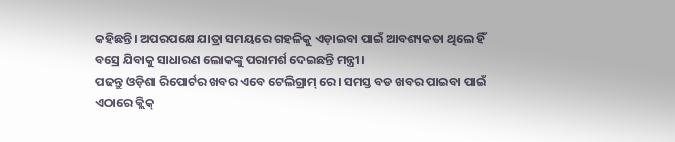କହିଛନ୍ତି। ଅପରପକ୍ଷେ ଯାତ୍ରା ସମୟରେ ଗହଳିକୁ ଏଡ଼ାଇବା ପାଇଁ ଆବଶ୍ୟକତା ଥିଲେ ହିଁ ବସ୍ରେ ଯିବାକୁ ସାଧାରଣ ଲୋକଙ୍କୁ ପରାମର୍ଶ ଦେଇଛନ୍ତି ମନ୍ତ୍ରୀ।
ପଢନ୍ତୁ ଓଡ଼ିଶା ରିପୋର୍ଟର ଖବର ଏବେ ଟେଲିଗ୍ରାମ୍ ରେ। ସମସ୍ତ ବଡ ଖବର ପାଇବା ପାଇଁ ଏଠାରେ କ୍ଲିକ୍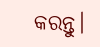କରନ୍ତୁ।